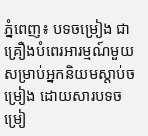ភ្នំពេញ៖ បទចម្រៀង ជាគ្រឿងបំពេរអារម្មណ៍មួយសម្រាប់អ្នកនិយមស្ដាប់ចម្រៀង ដោយសារបទចម្រៀ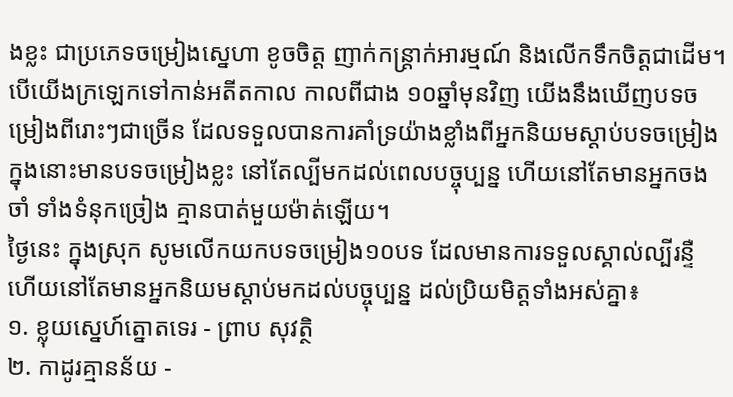ងខ្លះ ជាប្រភេទចម្រៀងស្នេហា ខូចចិត្ត ញាក់កន្ត្រាក់អារម្មណ៍ និងលើកទឹកចិត្តជាដើម។ បើយើងក្រឡេកទៅកាន់អតីតកាល កាលពីជាង ១០ឆ្នាំមុនវិញ យើងនឹងឃើញបទចម្រៀងពីរោះៗជាច្រើន ដែលទទួលបានការគាំទ្រយ៉ាងខ្លាំងពីអ្នកនិយមស្ដាប់បទចម្រៀង ក្នុងនោះមានបទចម្រៀងខ្លះ នៅតែល្បីមកដល់ពេលបច្ចុប្បន្ន ហើយនៅតែមានអ្នកចងចាំ ទាំងទំនុកច្រៀង គ្មានបាត់មួយម៉ាត់ឡើយ។
ថ្ងៃនេះ ក្នុងស្រុក សូមលើកយកបទចម្រៀង១០បទ ដែលមានការទទួលស្គាល់ល្បីរន្ទឺ ហើយនៅតែមានអ្នកនិយមស្ដាប់មកដល់បច្ចុប្បន្ន ដល់ប្រិយមិត្តទាំងអស់គ្នា៖
១. ខ្លុយស្នេហ៍ត្នោតទេរ - ព្រាប សុវត្ថិ
២. កាដូរគ្មានន័យ -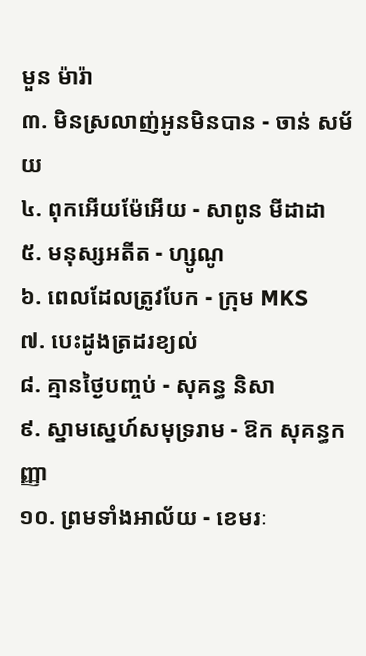មួន ម៉ារ៉ា
៣. មិនស្រលាញ់អូនមិនបាន - ចាន់ សម័យ
៤. ពុកអើយម៉ែអើយ - សាពូន មីដាដា
៥. មនុស្សអតីត - ហ្សូណូ
៦. ពេលដែលត្រូវបែក - ក្រុម MKS
៧. បេះដូងត្រដរខ្យល់
៨. គ្មានថ្ងៃបញ្ចប់ - សុគន្ធ និសា
៩. ស្នាមស្នេហ៍សមុទ្ររាម - ឱក សុគន្ធកញ្ញា
១០. ព្រមទាំងអាល័យ - ខេមរៈ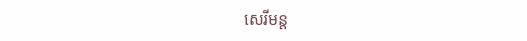សេរីមន្ត